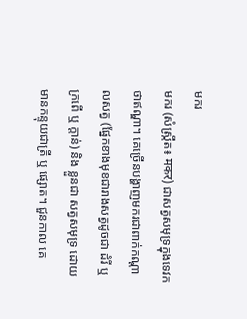មករ
មករ (សំស្ក្រឹត៖ मकर) ជាសត្វសមុទ្រក្នុងទេវកថាឥណ្ឌា។ គេច្រើនបង្ហាញមករជាពាក់កណ្ដាលសត្វ (ផ្នែកខាងមុខជារាងសត្វដូចជា ដំរី ឬ ក្រពើ ឬ ក្ដាន់) និង ខ្លួនជា សត្វសមុទ្រ ដោយមានកន្ទុយជាត្រី ឬ ផ្សោត។ ជួនកាល គេ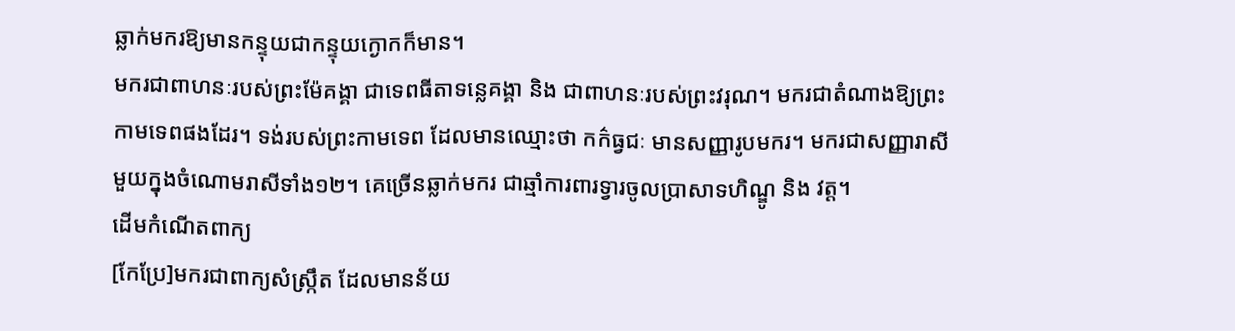ឆ្លាក់មករឱ្យមានកន្ទុយជាកន្ទុយក្ងោកក៏មាន។
មករជាពាហនៈរបស់ព្រះម៉ែគង្គា ជាទេពធីតាទន្លេគង្គា និង ជាពាហនៈរបស់ព្រះវរុណ។ មករជាតំណាងឱ្យព្រះកាមទេពផងដែរ។ ទង់របស់ព្រះកាមទេព ដែលមានឈ្មោះថា កក៌ធ្វជៈ មានសញ្ញារូបមករ។ មករជាសញ្ញារាសីមួយក្នុងចំណោមរាសីទាំង១២។ គេច្រើនឆ្លាក់មករ ជាឆ្មាំការពារទ្វារចូលប្រាសាទហិណ្ឌូ និង វត្ដ។
ដើមកំណើតពាក្យ
[កែប្រែ]មករជាពាក្យសំស្ក្រឹត ដែលមានន័យ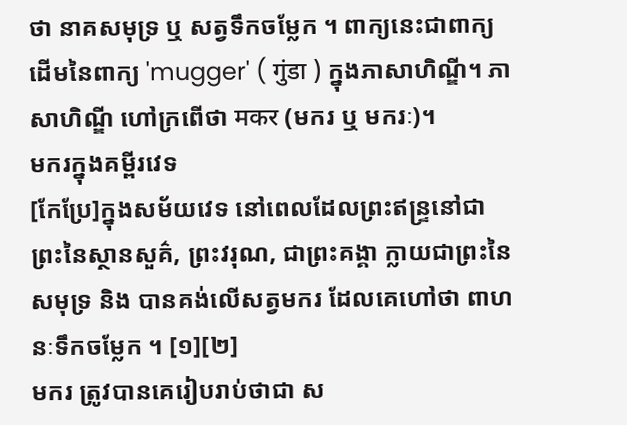ថា នាគសមុទ្រ ឬ សត្វទឹកចម្លែក ។ ពាក្យនេះជាពាក្យដើមនៃពាក្យ 'mugger' ( गुंडा ) ក្នុងភាសាហិណ្ឌី។ ភាសាហិណ្ឌី ហៅក្រពើថា मकर (មករ ឬ មករៈ)។
មករក្នុងគម្ពីរវេទ
[កែប្រែ]ក្នុងសម័យវេទ នៅពេលដែលព្រះឥន្ទ្រនៅជាព្រះនៃស្ថានសួគ៌, ព្រះវរុណ, ជាព្រះគង្គា ក្លាយជាព្រះនៃសមុទ្រ និង បានគង់លើសត្វមករ ដែលគេហៅថា ពាហនៈទឹកចម្លែក ។ [១][២]
មករ ត្រូវបានគេរៀបរាប់ថាជា ស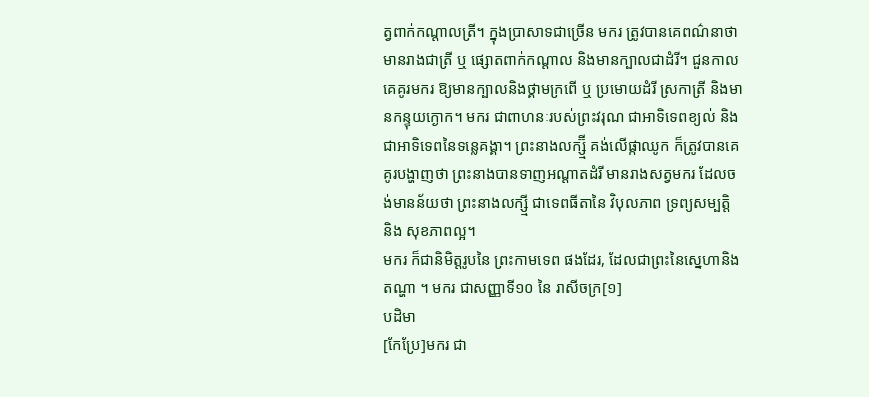ត្វពាក់កណ្ដាលត្រី។ ក្នុងប្រាសាទជាច្រើន មករ ត្រូវបានគេពណ៌នាថាមានរាងជាត្រី ឬ ផ្សោតពាក់កណ្ដាល និងមានក្បាលជាដំរី។ ជួនកាលគេគូរមករ ឱ្យមានក្បាលនិងថ្គាមក្រពើ ឬ ប្រមោយដំរី ស្រកាត្រី និងមានកន្ទុយក្ងោក។ មករ ជាពាហនៈរបស់ព្រះវរុណ ជាអាទិទេពខ្យល់ និង ជាអាទិទេពនៃទន្លេគង្គា។ ព្រះនាងលក្ស្ម៊ី គង់លើផ្កាឈូក ក៏ត្រូវបានគេគូរបង្ហាញថា ព្រះនាងបានទាញអណ្ដាតដំរី មានរាងសត្វមករ ដែលចង់មានន័យថា ព្រះនាងលក្ស្មី ជាទេពធីតានៃ វិបុលភាព ទ្រព្យសម្បត្តិ និង សុខភាពល្អ។
មករ ក៏ជានិមិត្តរូបនៃ ព្រះកាមទេព ផងដែរ, ដែលជាព្រះនៃស្នេហានិងតណ្ហា ។ មករ ជាសញ្ញាទី១០ នៃ រាសីចក្រ[១]
បដិមា
[កែប្រែ]មករ ជា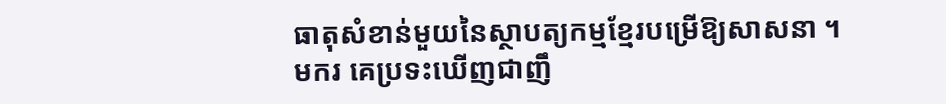ធាតុសំខាន់មួយនៃស្ថាបត្យកម្មខ្មែរបម្រើឱ្យសាសនា ។ មករ គេប្រទះឃើញជាញឹ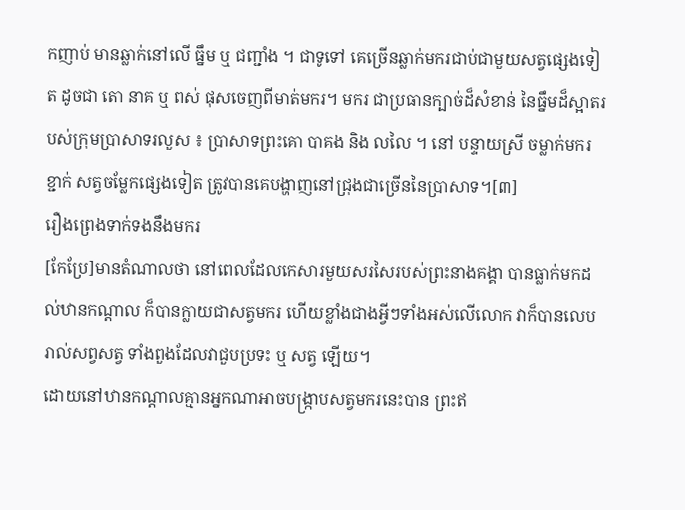កញាប់ មានឆ្លាក់នៅលើ ធ្នឹម ឬ ជញ្ជាំង ។ ជាទូទៅ គេច្រើនឆ្លាក់មករជាប់ជាមួយសត្វផ្សេងទៀត ដូចជា តោ នាគ ឬ ពស់ ផុសចេញពីមាត់មករ។ មករ ជាប្រធានក្បាច់ដ៏សំខាន់ នៃធ្នឹមដ៏ស្អាតរបស់ក្រុមប្រាសាទរលួស ៖ ប្រាសាទព្រះគោ បាគង និង លលៃ ។ នៅ បន្ទាយស្រី ចម្លាក់មករ ខ្ជាក់ សត្វចម្លែកផ្សេងទៀត ត្រូវបានគេបង្ហាញនៅជ្រុងជាច្រើននៃប្រាសាទ។[៣]
រឿងព្រេងទាក់ទងនឹងមករ
[កែប្រែ]មានតំណាលថា នៅពេលដែលកេសារមួយសរសៃរបស់ព្រះនាងគង្គា បានធ្លាក់មកដល់ឋានកណ្តាល ក៏បានក្លាយជាសត្វមករ ហើយខ្លាំងជាងអ្វីៗទាំងអស់លើលោក វាក៏បានលេបរាល់សព្វសត្វ ទាំងពួងដែលវាជួបប្រទះ ឬ សត្វ ឡើយ។
ដោយនៅឋានកណ្តាលគ្មានអ្នកណាអាចបង្ក្រាបសត្វមករនេះបាន ព្រះឥ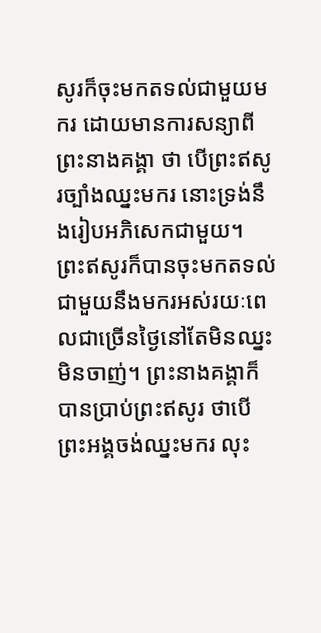សូរក៏ចុះមកតទល់ជាមួយមករ ដោយមានការសន្យាពីព្រះនាងគង្គា ថា បើព្រះឥសូរច្បាំងឈ្នះមករ នោះទ្រង់នឹងរៀបអភិសេកជាមួយ។
ព្រះឥសូរក៏បានចុះមកតទល់ជាមួយនឹងមករអស់រយៈពេលជាច្រើនថ្ងៃនៅតែមិនឈ្នះ មិនចាញ់។ ព្រះនាងគង្គាក៏បានប្រាប់ព្រះឥសូរ ថាបើព្រះអង្គចង់ឈ្នះមករ លុះ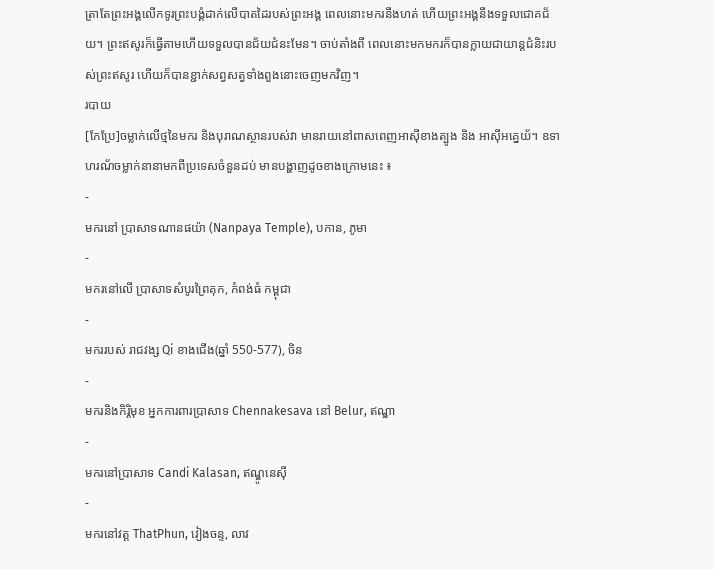ត្រាតែព្រះអង្គលើកទូរព្រះបង្គំដាក់លើបាតដៃរបស់ព្រះអង្គ ពេលនោះមករនឹងហត់ ហើយព្រះអង្គនឹងទទួលជោគជ័យ។ ព្រះឥសូរក៏ធ្វើតាមហើយទទួលបានជ័យជំនះមែន។ ចាប់តាំងពី ពេលនោះមកមករក៏បានក្លាយជាយាន្តជំនិះរបស់ព្រះឥសូរ ហើយក៏បានខ្ជាក់សព្វសត្វទាំងពួងនោះចេញមកវិញ។
របាយ
[កែប្រែ]ចម្លាក់លើថ្មនៃមករ និងបុរាណស្ថានរបស់វា មានរាយនៅពាសពេញអាស៊ីខាងត្បូង និង អាស៊ីអគ្នេយ័។ ឧទាហរណ័ចម្លាក់នានាមកពីប្រទេសចំនួនដប់ មានបង្ហាញដូចខាងក្រោមនេះ ៖
-
មករនៅ ប្រាសាទណានផយ៉ា (Nanpaya Temple), បកាន, ភូមា
-
មករនៅលើ ប្រាសាទសំបូរព្រៃគុក, កំពង់ធំ កម្ពុជា
-
មកររបស់ រាជវង្ស Qi ខាងជើង(ឆ្នាំ 550-577), ចិន
-
មករនិងកិរ្តិមុខ អ្នកការពារប្រាសាទ Chennakesava នៅ Belur, ឥណ្ឌា
-
មករនៅប្រាសាទ Candi Kalasan, ឥណ្ឌូនេស៊ី
-
មករនៅវត្ត ThatPhun, វៀងចន្ទ, លាវ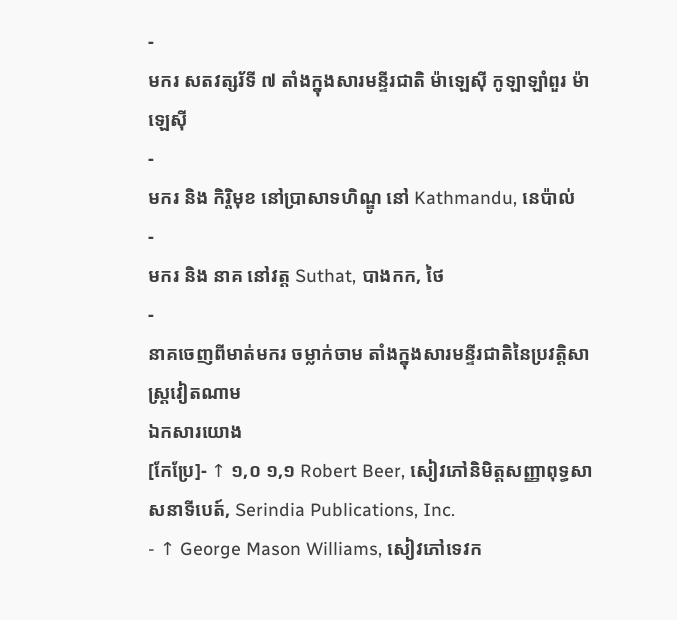-
មករ សតវត្សរ័ទី ៧ តាំងក្នុងសារមន្ទីរជាតិ ម៉ាឡេស៊ី កូឡាឡាំពួរ ម៉ាឡេស៊ី
-
មករ និង កិរ្តិមុខ នៅប្រាសាទហិណ្ឌូ នៅ Kathmandu, នេប៉ាល់
-
មករ និង នាគ នៅវត្ត Suthat, បាងកក, ថៃ
-
នាគចេញពីមាត់មករ ចម្លាក់ចាម តាំងក្នុងសារមន្ទីរជាតិនៃប្រវត្តិសាស្ត្រវៀតណាម
ឯកសារយោង
[កែប្រែ]- ↑ ១,០ ១,១ Robert Beer, សៀវភៅនិមិត្តសញ្ញាពុទ្ធសាសនាទីបេត៍, Serindia Publications, Inc.
- ↑ George Mason Williams, សៀវភៅទេវក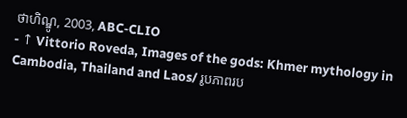ថាហិណ្ឌូ, 2003, ABC-CLIO
- ↑ Vittorio Roveda, Images of the gods: Khmer mythology in Cambodia, Thailand and Laos/ រូបភាពរប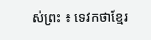ស់ព្រះ ៖ ទេវកថាខ្មែរ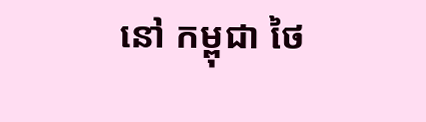នៅ កម្ពុជា ថៃ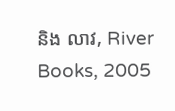និង លាវ, River Books, 2005